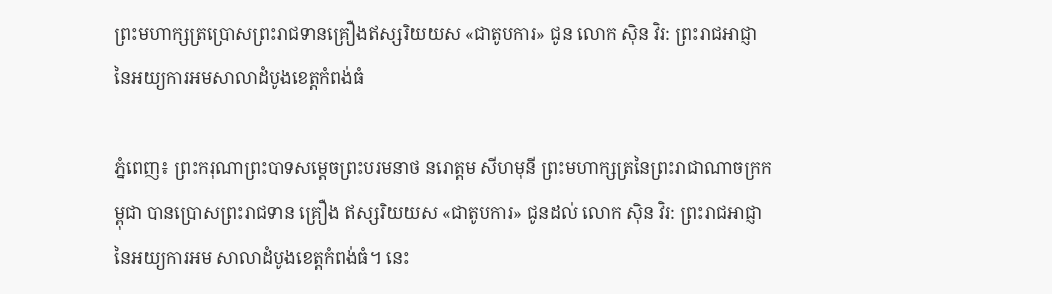ព្រះមហាក្សត្រប្រោសព្រះរាជទានគ្រឿងឥស្សរិយយស «ជាតូបការ» ជូន លោក ស៊ិន វិរ: ព្រះរាជអាជ្ញា នៃអយ្យការអមសាលាដំបូងខេត្តកំពង់ធំ

ភ្នំពេញ៖ ព្រះករុណាព្រះបាទសម្ដេចព្រះបរមនាថ នរោត្ដម សីហមុនី ព្រះមហាក្សត្រនៃព្រះរាជាណាចក្រកម្ពុជា បានប្រោសព្រះរាជទាន គ្រឿង ឥស្សរិយយស «ជាតូបការ» ជូនដល់ លោក ស៊ិន វិរ: ព្រះរាជអាជ្ញានៃអយ្យការអម សាលាដំបូងខេត្តកំពង់ធំ។ នេះ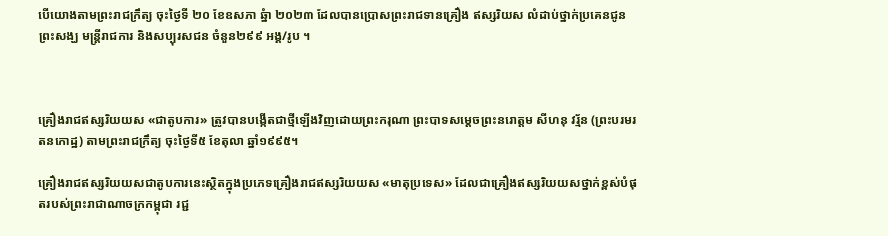បើយោងតាមព្រះរាជក្រឹត្យ ចុះថ្ងៃទី ២០ ខែឧសភា ឆ្នំា ២០២៣ ដែលបានប្រោសព្រះរាជទានគ្រឿង ឥស្សរិយស លំដាប់ថ្នាក់ប្រគេនជូន ព្រះសង្ឃ មន្ត្រីរាជការ និងសប្បុរសជន ចំនួន២៩៩ អង្គ/រូប ។



គ្រឿងរាជឥស្សរិយយស «ជាតូបការ» ត្រូវបានបង្កើតជាថ្មីឡើងវិញដោយព្រះករុណា ព្រះបាទសម្ដេចព្រះនរោត្ដម សីហនុ វរ្ម័ន (ព្រះបរមរតនកោដ្ឋ) តាមព្រះរាជក្រឹត្យ ចុះថ្ងៃទី៥ ខែតុលា ឆ្នាំ១៩៩៥។

គ្រឿងរាជឥស្សរិយយសជាតូបការនេះស្ថិតក្នុងប្រភេទគ្រឿងរាជឥស្សរិយយស «មាតុប្រទេស» ដែលជាគ្រឿងឥស្សរិយយសថ្នាក់ខ្ពស់បំផុតរបស់ព្រះរាជាណាចក្រកម្ពុជា រជ្ជ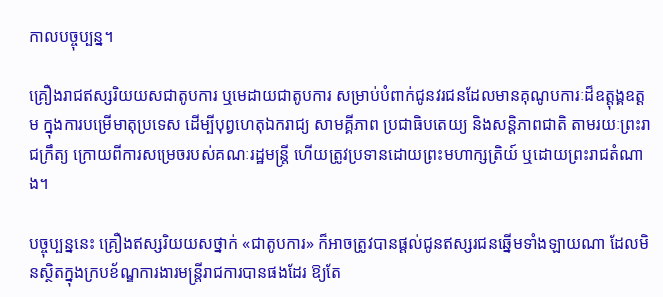កាលបច្ចុប្បន្ន។

គ្រឿងរាជឥស្សរិយយសជាតូបការ ឬមេដាយជាតូបការ សម្រាប់បំពាក់ជូនវរជនដែលមានគុណូបការៈដ៏ឧត្ដុង្គឧត្ដម ក្នុងការបម្រើមាតុប្រទេស ដើម្បីបុព្វហេតុឯករាជ្យ សាមគ្គីភាព ប្រជាធិបតេយ្យ និងសន្តិភាពជាតិ តាមរយៈព្រះរាជក្រឹត្យ ក្រោយពីការសម្រេចរបស់គណៈរដ្ឋមន្ត្រី ហើយត្រូវប្រទានដោយព្រះមហាក្សត្រិយ៍ ឬដោយព្រះរាជតំណាង។

បច្ចុប្បន្ននេះ គ្រឿងឥស្សរិយយសថ្នាក់ «ជាតូបការ» ក៏អាចត្រូវបានផ្ដល់ជូនឥស្សរជនឆ្នើមទាំងឡាយណា ដែលមិនស្ថិតក្នុងក្របខ័ណ្ឌការងារមន្ត្រីរាជការបានផងដែរ ឱ្យតែ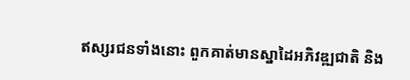ឥស្សរជនទាំងនោះ ពួកគាត់មានស្នាដៃអភិវឌ្ឍជាតិ និង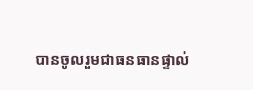បានចូលរួមជាធនធានផ្ទាល់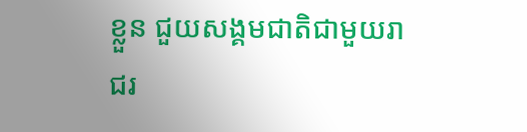ខ្លួន ជួយសង្គមជាតិជាមួយរាជរ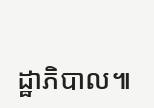ដ្ឋាភិបាល៕